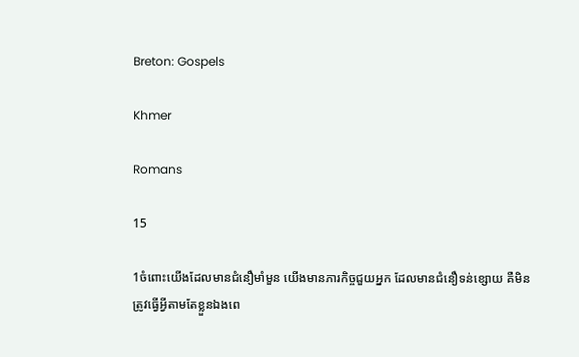Breton: Gospels

Khmer

Romans

15

1ចំពោះយើងដែលមានជំនឿមាំមួន យើងមានភារកិច្ចជួយអ្នក ដែលមានជំនឿទន់ខ្សោយ គឺមិនត្រូវធ្វើអ្វីតាមតែខ្លួនឯងពេ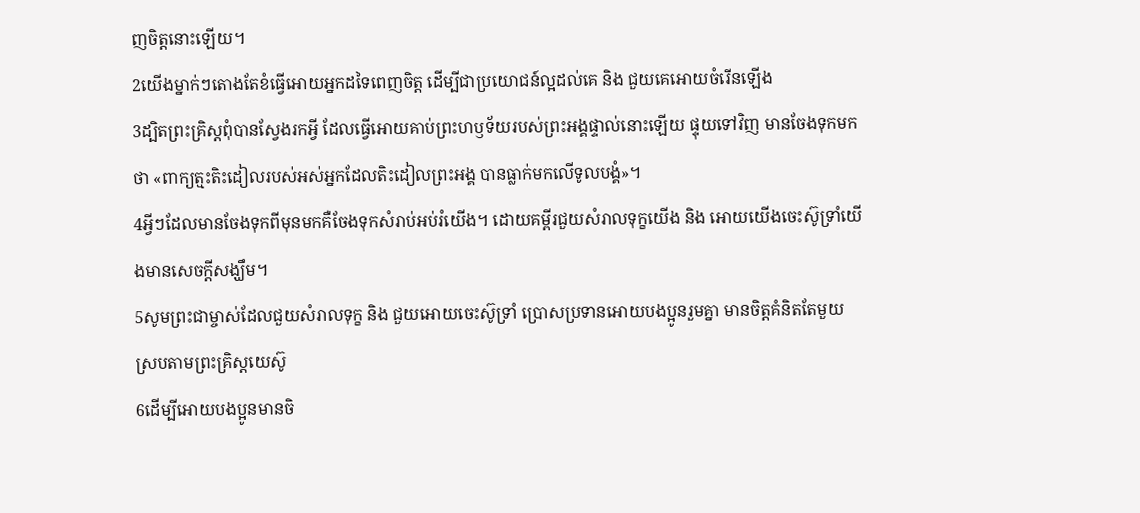ញចិត្ដនោះឡើយ។
2យើងម្នាក់ៗតោងតែខំធ្វើអោយអ្នកដទៃពេញចិត្ដ ដើម្បីជាប្រយោជន៍ល្អដល់គេ និង ជួយគេអោយចំរើនឡើង
3ដ្បិតព្រះគ្រិស្ដពុំបានស្វែងរកអ្វី ដែលធ្វើអោយគាប់ព្រះហឫទ័យរបស់ព្រះអង្គផ្ទាល់នោះឡើយ ផ្ទុយទៅវិញ មានចែងទុកមកថា «ពាក្យត្មះតិះដៀលរបស់អស់អ្នកដែលតិះដៀលព្រះអង្គ បានធ្លាក់មកលើទូលបង្គំ»។
4អ្វីៗដែលមានចែងទុកពីមុនមកគឺចែងទុកសំរាប់អប់រំយើង។ ដោយគម្ពីរជួយសំរាលទុក្ខយើង និង អោយយើងចេះស៊ូទ្រាំយើងមានសេចក្ដីសង្ឃឹម។
5សូមព្រះជាម្ចាស់ដែលជួយសំរាលទុក្ខ និង ជួយអោយចេះស៊ូទ្រាំ ប្រោសប្រទានអោយបងប្អូនរួមគ្នា មានចិត្ដគំនិតតែមួយ ស្របតាមព្រះគ្រិស្ដយេស៊ូ
6ដើម្បីអោយបងប្អូនមានចិ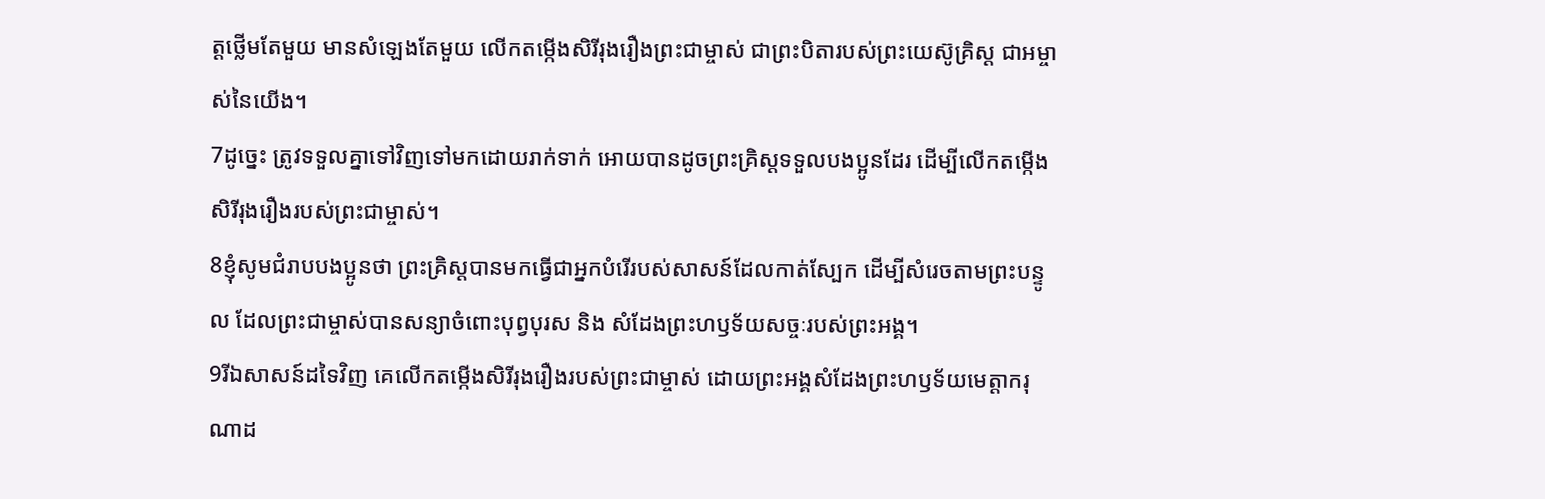ត្ដថ្លើមតែមួយ មានសំឡេងតែមួយ លើកតម្កើងសិរីរុងរឿងព្រះជាម្ចាស់ ជាព្រះបិតារបស់ព្រះយេស៊ូគ្រិស្ដ ជាអម្ចាស់នៃយើង។
7ដូច្នេះ ត្រូវទទួលគ្នាទៅវិញទៅមកដោយរាក់ទាក់ អោយបានដូចព្រះគ្រិស្ដទទួលបងប្អូនដែរ ដើម្បីលើកតម្កើងសិរីរុងរឿងរបស់ព្រះជាម្ចាស់។
8ខ្ញុំសូមជំរាបបងប្អូនថា ព្រះគ្រិស្ដបានមកធ្វើជាអ្នកបំរើរបស់សាសន៍ដែលកាត់ស្បែក ដើម្បីសំរេចតាមព្រះបន្ទូល ដែលព្រះជាម្ចាស់បានសន្យាចំពោះបុព្វបុរស និង សំដែងព្រះហឫទ័យសច្ចៈរបស់ព្រះអង្គ។
9រីឯសាសន៍ដទៃវិញ គេលើកតម្កើងសិរីរុងរឿងរបស់ព្រះជាម្ចាស់ ដោយព្រះអង្គសំដែងព្រះហឫទ័យមេត្ដាករុណាដ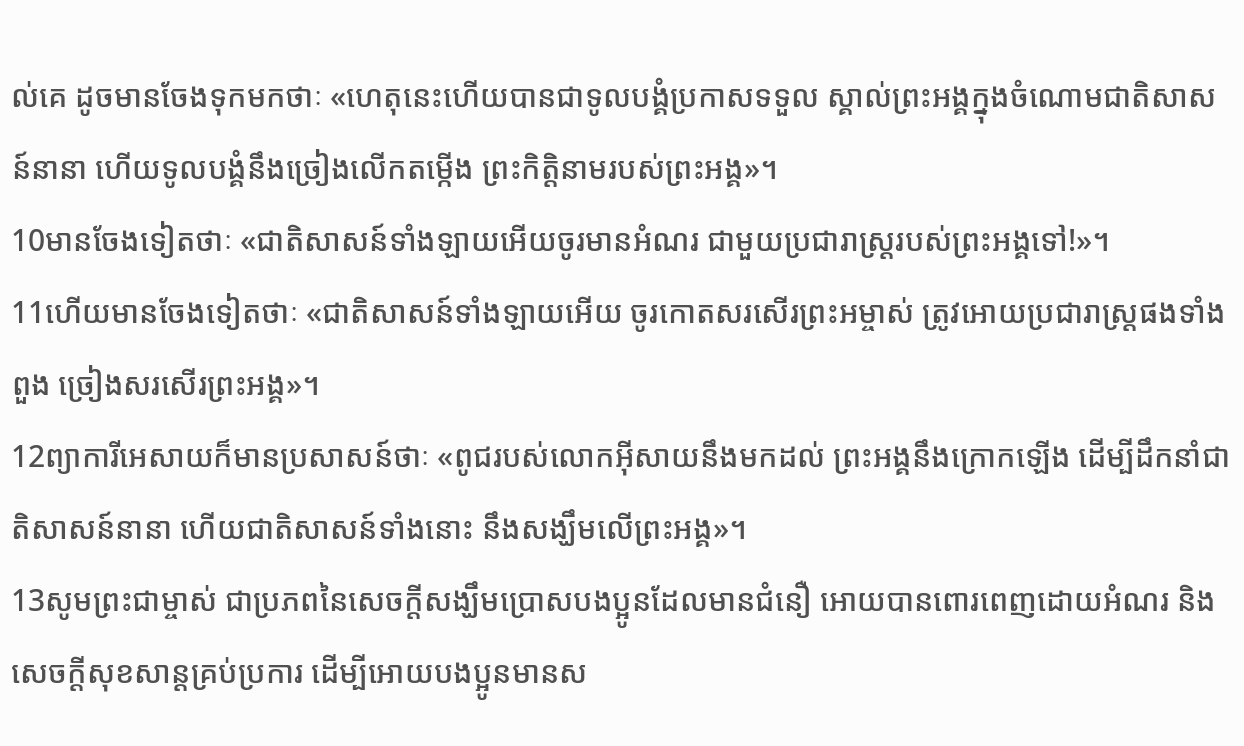ល់គេ ដូចមានចែងទុកមកថាៈ «ហេតុនេះហើយបានជាទូលបង្គំប្រកាសទទួល ស្គាល់ព្រះអង្គក្នុងចំណោមជាតិសាសន៍នានា ហើយទូលបង្គំនឹងច្រៀងលើកតម្កើង ព្រះកិត្ដិនាមរបស់ព្រះអង្គ»។
10មានចែងទៀតថាៈ «ជាតិសាសន៍ទាំងឡាយអើយចូរមានអំណរ ជាមួយប្រជារាស្ដ្ររបស់ព្រះអង្គទៅ!»។
11ហើយមានចែងទៀតថាៈ «ជាតិសាសន៍ទាំងឡាយអើយ ចូរកោតសរសើរព្រះអម្ចាស់ ត្រូវអោយប្រជារាស្ដ្រផងទាំងពួង ច្រៀងសរសើរព្រះអង្គ»។
12ព្យាការីអេសាយក៏មានប្រសាសន៍ថាៈ «ពូជរបស់លោកអ៊ីសាយនឹងមកដល់ ព្រះអង្គនឹងក្រោកឡើង ដើម្បីដឹកនាំជាតិសាសន៍នានា ហើយជាតិសាសន៍ទាំងនោះ នឹងសង្ឃឹមលើព្រះអង្គ»។
13សូមព្រះជាម្ចាស់ ជាប្រភពនៃសេចក្ដីសង្ឃឹមប្រោសបងប្អូនដែលមានជំនឿ អោយបានពោរពេញដោយអំណរ និង សេចក្ដីសុខសាន្ដគ្រប់ប្រការ ដើម្បីអោយបងប្អូនមានស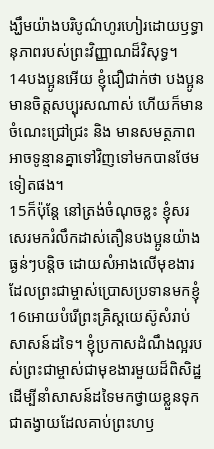ង្ឃឹមយ៉ាងបរិបូណ៌ហូរហៀរដោយឫទ្ធានុភាពរបស់ព្រះវិញ្ញាណដ៏វិសុទ្ធ។
14បងប្អូនអើយ ខ្ញុំជឿជាក់ថា បងប្អូនមានចិត្ដសប្បុរសណាស់ ហើយក៏មានចំណេះជ្រៅជ្រះ និង មានសមត្ថភាពអាចទូន្មានគ្នាទៅវិញទៅមកបានថែមទៀតផង។
15ក៏ប៉ុន្ដែ នៅត្រង់ចំណុចខ្លះ ខ្ញុំសរសេរមករំលឹកដាស់តឿនបងប្អូនយ៉ាងធ្ងន់ៗបន្ដិច ដោយសំអាងលើមុខងារ ដែលព្រះជាម្ចាស់ប្រោសប្រទានមកខ្ញុំ
16អោយបំរើព្រះគ្រិស្ដយេស៊ូសំរាប់សាសន៍ដទៃ។ ខ្ញុំប្រកាសដំណឹងល្អរបស់ព្រះជាម្ចាស់ជាមុខងារមួយដ៏ពិសិដ្ឋ ដើម្បីនាំសាសន៍ដទៃមកថ្វាយខ្លួនទុកជាតង្វាយដែលគាប់ព្រះហឫ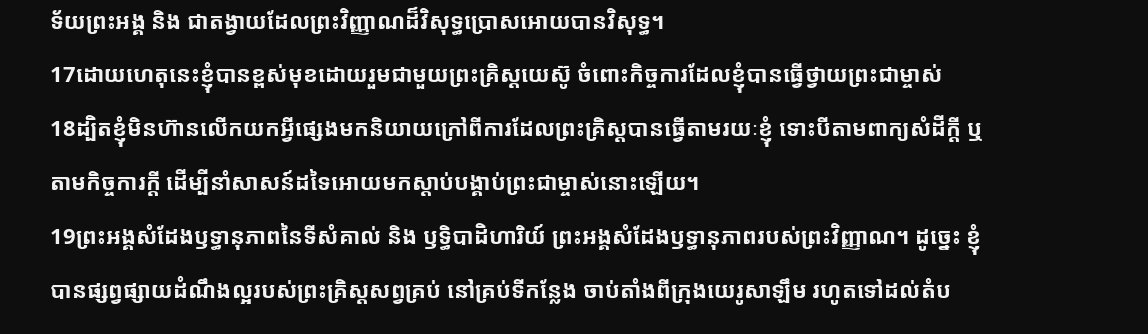ទ័យព្រះអង្គ និង ជាតង្វាយដែលព្រះវិញ្ញាណដ៏វិសុទ្ធប្រោសអោយបានវិសុទ្ធ។
17ដោយហេតុនេះខ្ញុំបានខ្ពស់មុខដោយរួមជាមួយព្រះគ្រិស្ដយេស៊ូ ចំពោះកិច្ចការដែលខ្ញុំបានធ្វើថ្វាយព្រះជាម្ចាស់
18ដ្បិតខ្ញុំមិនហ៊ានលើកយកអ្វីផ្សេងមកនិយាយក្រៅពីការដែលព្រះគ្រិស្ដបានធ្វើតាមរយៈខ្ញុំ ទោះបីតាមពាក្យសំដីក្ដី ឬ តាមកិច្ចការក្ដី ដើម្បីនាំសាសន៍ដទៃអោយមកស្ដាប់បង្គាប់ព្រះជាម្ចាស់នោះឡើយ។
19ព្រះអង្គសំដែងឫទ្ធានុភាពនៃទីសំគាល់ និង ឫទ្ធិបាដិហារិយ៍ ព្រះអង្គសំដែងឫទ្ធានុភាពរបស់ព្រះវិញ្ញាណ។ ដូច្នេះ ខ្ញុំបានផ្សព្វផ្សាយដំណឹងល្អរបស់ព្រះគ្រិស្ដសព្វគ្រប់ នៅគ្រប់ទីកន្លែង ចាប់តាំងពីក្រុងយេរូសាឡឹម រហូតទៅដល់តំប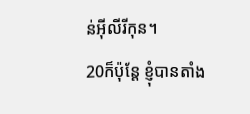ន់អ៊ីលីរីកុន។
20ក៏ប៉ុន្ដែ ខ្ញុំបានតាំង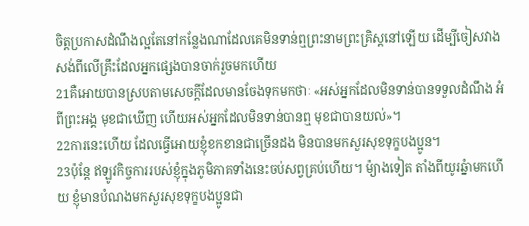ចិត្ដប្រកាសដំណឹងល្អតែនៅកន្លែងណាដែលគេមិនទាន់ឮព្រះនាមព្រះគ្រិស្ដនៅឡើយ ដើម្បីចៀសវាងសង់ពីលើគ្រឹះដែលអ្នកផ្សេងបានចាក់រួចមកហើយ
21គឺអោយបានស្របតាមសេចក្ដីដែលមានចែងទុកមកថាៈ «អស់អ្នកដែលមិនទាន់បានទទួលដំណឹង អំពីព្រះអង្គ មុខជាឃើញ ហើយអស់អ្នកដែលមិនទាន់បានឮ មុខជាបានយល់»។
22ការនេះហើយ ដែលធ្វើអោយខ្ញុំខកខានជាច្រើនដង មិនបានមកសួរសុខទុក្ខបងប្អូន។
23ប៉ុន្ដែ ឥឡូវកិច្ចការរបស់ខ្ញុំក្នុងភូមិភាគទាំងនេះចប់សព្វគ្រប់ហើយ។ ម៉្យាងទៀត តាំងពីយូរឆ្នំាមកហើយ ខ្ញុំមានបំណងមកសួរសុខទុក្ខបងប្អូនជា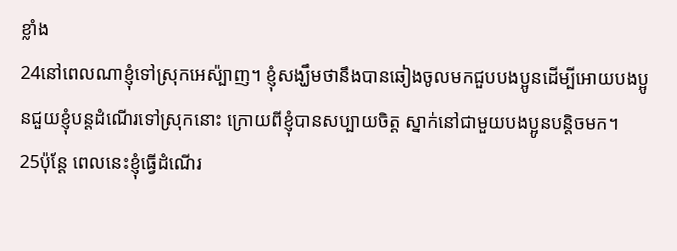ខ្លាំង
24នៅពេលណាខ្ញុំទៅស្រុកអេស៉្បាញ។ ខ្ញុំសង្ឃឹមថានឹងបានឆៀងចូលមកជួបបងប្អូនដើម្បីអោយបងប្អូនជួយខ្ញុំបន្ដដំណើរទៅស្រុកនោះ ក្រោយពីខ្ញុំបានសប្បាយចិត្ដ ស្នាក់នៅជាមួយបងប្អូនបន្ដិចមក។
25ប៉ុន្ដែ ពេលនេះខ្ញុំធ្វើដំណើរ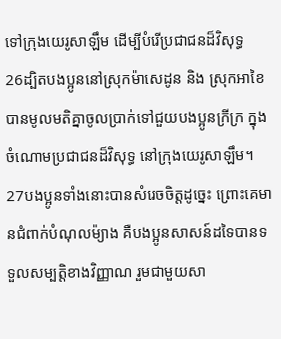ទៅក្រុងយេរូសាឡឹម ដើម្បីបំរើប្រជាជនដ៏វិសុទ្ធ
26ដ្បិតបងប្អូននៅស្រុកម៉ាសេដូន និង ស្រុកអាខៃ បានមូលមតិគ្នាចូលប្រាក់ទៅជួយបងប្អូនក្រីក្រ ក្នុងចំណោមប្រជាជនដ៏វិសុទ្ធ នៅក្រុងយេរូសាឡឹម។
27បងប្អូនទាំងនោះបានសំរេចចិត្ដដូច្នេះ ព្រោះគេមានជំពាក់បំណុលម៉្យាង គឺបងប្អូនសាសន៍ដទៃបានទទួលសម្បត្ដិខាងវិញ្ញាណ រួមជាមួយសា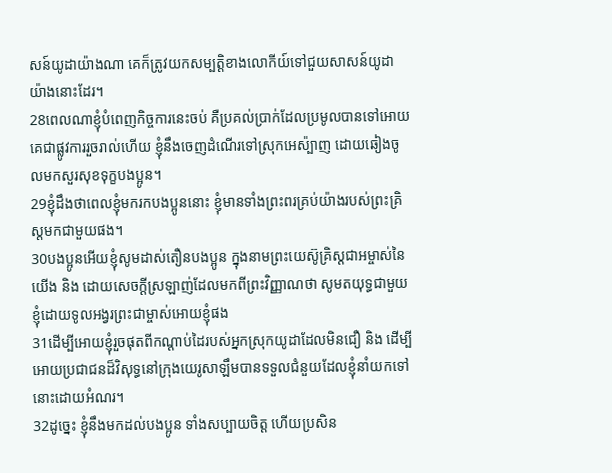សន៍យូដាយ៉ាងណា គេក៏ត្រូវយកសម្បត្ដិខាងលោកីយ៍ទៅជួយសាសន៍យូដាយ៉ាងនោះដែរ។
28ពេលណាខ្ញុំបំពេញកិច្ចការនេះចប់ គឺប្រគល់ប្រាក់ដែលប្រមូលបានទៅអោយគេជាផ្លូវការរួចរាល់ហើយ ខ្ញុំនឹងចេញដំណើរទៅស្រុកអេស៉្បាញ ដោយឆៀងចូលមកសួរសុខទុក្ខបងប្អូន។
29ខ្ញុំដឹងថាពេលខ្ញុំមករកបងប្អូននោះ ខ្ញុំមានទាំងព្រះពរគ្រប់យ៉ាងរបស់ព្រះគ្រិស្ដមកជាមួយផង។
30បងប្អូនអើយខ្ញុំសូមដាស់តឿនបងប្អូន ក្នុងនាមព្រះយេស៊ូគ្រិស្ដជាអម្ចាស់នៃយើង និង ដោយសេចក្ដីស្រឡាញ់ដែលមកពីព្រះវិញ្ញាណថា សូមតយុទ្ធជាមួយខ្ញុំដោយទូលអង្វរព្រះជាម្ចាស់អោយខ្ញុំផង
31ដើម្បីអោយខ្ញុំរួចផុតពីកណ្ដាប់ដៃរបស់អ្នកស្រុកយូដាដែលមិនជឿ និង ដើម្បីអោយប្រជាជនដ៏វិសុទ្ធនៅក្រុងយេរូសាឡឹមបានទទួលជំនួយដែលខ្ញុំនាំយកទៅនោះដោយអំណរ។
32ដូច្នេះ ខ្ញុំនឹងមកដល់បងប្អូន ទាំងសប្បាយចិត្ដ ហើយប្រសិន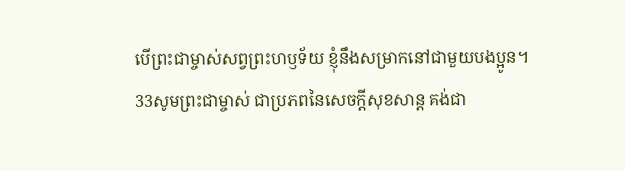បើព្រះជាម្ចាស់សព្វព្រះហឫទ័យ ខ្ញុំនឹងសម្រាកនៅជាមួយបងប្អូន។
33សូមព្រះជាម្ចាស់ ជាប្រភពនៃសេចក្ដីសុខសាន្ដ គង់ជា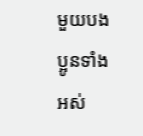មួយបងប្អូនទាំងអស់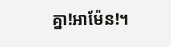គ្នា!អាម៉ែន!។